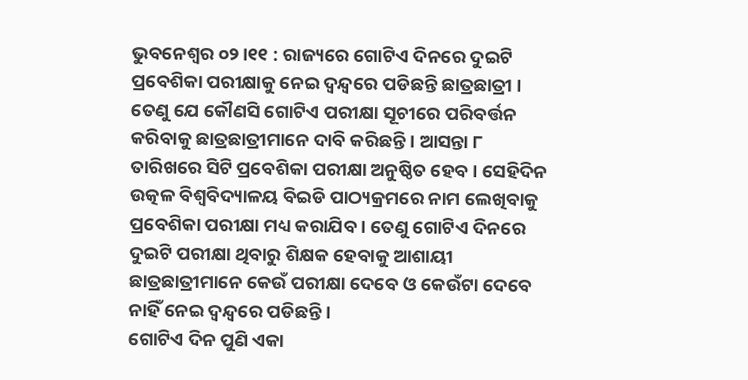ଭୁବନେଶ୍ୱର ୦୨।୧୧ : ରାଜ୍ୟରେ ଗୋଟିଏ ଦିନରେ ଦୁଇଟି ପ୍ରବେଶିକା ପରୀକ୍ଷାକୁ ନେଇ ଦ୍ୱନ୍ଦ୍ୱରେ ପଡିଛନ୍ତି ଛାତ୍ରଛାତ୍ରୀ । ତେଣୁ ଯେ କୌଣସି ଗୋଟିଏ ପରୀକ୍ଷା ସୂଚୀରେ ପରିବର୍ତ୍ତନ କରିବାକୁ ଛାତ୍ରଛାତ୍ରୀମାନେ ଦାବି କରିଛନ୍ତି । ଆସନ୍ତା ୮ ତାରିଖରେ ସିଟି ପ୍ରବେଶିକା ପରୀକ୍ଷା ଅନୁଷ୍ଠିତ ହେବ । ସେହିଦିନ ଉତ୍କଳ ବିଶ୍ୱବିଦ୍ୟାଳୟ ବିଇଡି ପାଠ୍ୟକ୍ରମରେ ନାମ ଲେଖିବାକୁ ପ୍ରବେଶିକା ପରୀକ୍ଷା ମଧ୍ୟ କରାଯିବ । ତେଣୁ ଗୋଟିଏ ଦିନରେ ଦୁଇଟି ପରୀକ୍ଷା ଥିବାରୁ ଶିକ୍ଷକ ହେବାକୁ ଆଶାୟୀ ଛାତ୍ରଛାତ୍ରୀମାନେ କେଉଁ ପରୀକ୍ଷା ଦେବେ ଓ କେଉଁଟା ଦେବେ ନାହିଁ ନେଇ ଦ୍ୱନ୍ଦ୍ୱରେ ପଡିଛନ୍ତି ।
ଗୋଟିଏ ଦିନ ପୁଣି ଏକା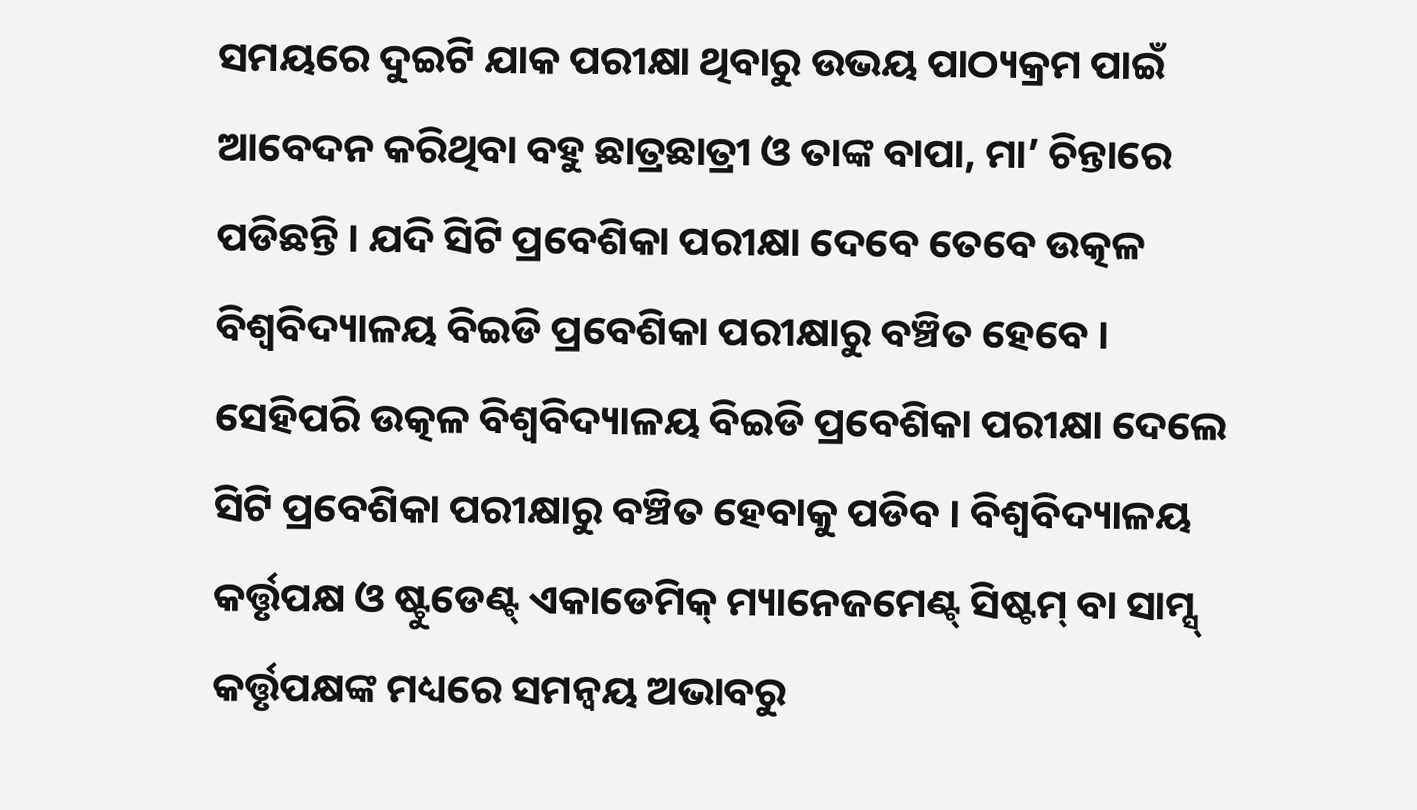ସମୟରେ ଦୁଇଟି ଯାକ ପରୀକ୍ଷା ଥିବାରୁ ଉଭୟ ପାଠ୍ୟକ୍ରମ ପାଇଁ ଆବେଦନ କରିଥିବା ବହୁ ଛାତ୍ରଛାତ୍ରୀ ଓ ତାଙ୍କ ବାପା, ମା’ ଚିନ୍ତାରେ ପଡିଛନ୍ତି । ଯଦି ସିଟି ପ୍ରବେଶିକା ପରୀକ୍ଷା ଦେବେ ତେବେ ଉତ୍କଳ ବିଶ୍ୱବିଦ୍ୟାଳୟ ବିଇଡି ପ୍ରବେଶିକା ପରୀକ୍ଷାରୁ ବଞ୍ଚିତ ହେବେ । ସେହିପରି ଉତ୍କଳ ବିଶ୍ୱବିଦ୍ୟାଳୟ ବିଇଡି ପ୍ରବେଶିକା ପରୀକ୍ଷା ଦେଲେ ସିଟି ପ୍ରବେଶିକା ପରୀକ୍ଷାରୁ ବଞ୍ଚିତ ହେବାକୁ ପଡିବ । ବିଶ୍ୱବିଦ୍ୟାଳୟ କର୍ତ୍ତୃପକ୍ଷ ଓ ଷ୍ଟୁଡେଣ୍ଟ୍ ଏକାଡେମିକ୍ ମ୍ୟାନେଜମେଣ୍ଟ୍ ସିଷ୍ଟମ୍ ବା ସାମ୍ସ୍ କର୍ତ୍ତୃପକ୍ଷଙ୍କ ମଧ୍ୟରେ ସମନ୍ୱୟ ଅଭାବରୁ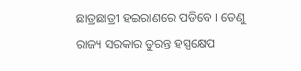ଛାତ୍ରଛାତ୍ରୀ ହଇରାଣରେ ପଡିବେ । ତେଣୁ ରାଜ୍ୟ ସରକାର ତୁରନ୍ତ ହସ୍ପକ୍ଷେପ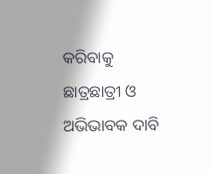କରିବାକୁ ଛାତ୍ରଛାତ୍ରୀ ଓ ଅଭିଭାବକ ଦାବି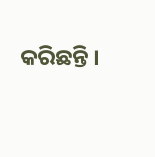କରିଛନ୍ତି ।